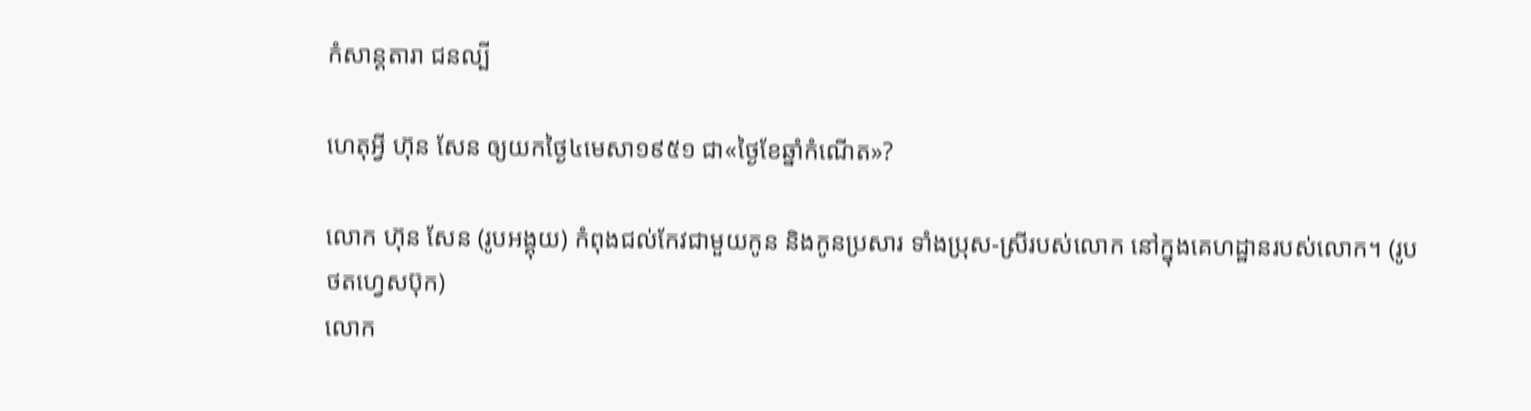កំសាន្ដតារា ជនល្បី

ហេតុអ្វី ហ៊ុន សែន ឲ្យយកថ្ងៃ៤មេសា១៩៥១ ជា«ថ្ងៃខែឆ្នាំកំណើត»?

លោក ហ៊ុន សែន (រូបអង្គុយ) កំពុងជល់កែវជាមួយកូន និងកូនប្រសារ ទាំងប្រុស-ស្រីរបស់លោក នៅក្នុងគេហដ្ឋានរបស់លោក។ (រូបថតហ្វេសប៊ុក)
លោក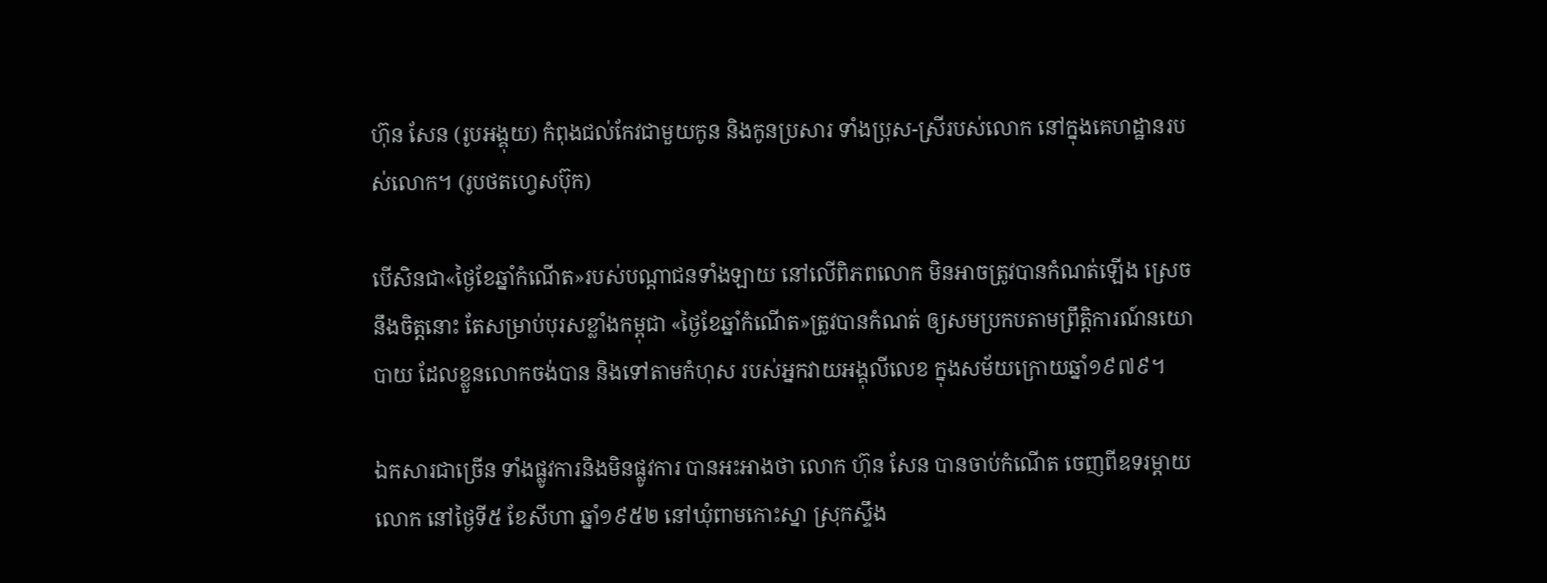ហ៊ុន សែន (រូបអង្គុយ) កំពុងជល់កែវជាមួយកូន និងកូនប្រសារ ទាំងប្រុស-ស្រីរបស់លោក នៅក្នុងគេហដ្ឋានរបស់លោក។ (រូបថតហ្វេសប៊ុក)

បើសិនជា«ថ្ងៃខែឆ្នាំកំណើត»របស់បណ្ដាជនទាំងឡាយ នៅលើពិភពលោក មិនអាចត្រូវបានកំណត់ឡើង ស្រេចនឹងចិត្តនោះ តែសម្រាប់បុរសខ្លាំងកម្ពុជា «ថ្ងៃខែឆ្នាំកំណើត»ត្រូវបានកំណត់ ឲ្យសមប្រកបតាមព្រឹត្តិការណ៍នយោបាយ ដែលខ្លួនលោកចង់បាន និងទៅតាមកំហុស របស់អ្នកវាយអង្គុលីលេខ ក្នុងសម័យក្រោយឆ្នាំ១៩៧៩។

ឯកសារជាច្រើន ទាំងផ្លូវការនិងមិនផ្លូវការ បានអះអាងថា លោក ហ៊ុន សែន បានចាប់កំណើត ចេញពីឧទរម្ដាយលោក នៅថ្ងៃទី៥ ខែសីហា ឆ្នាំ១៩៥២ នៅឃុំពាមកោះស្នា ស្រុកស្ទឹង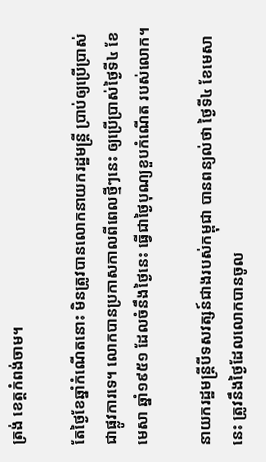ត្រង់ ខេត្តកំពង់ចាម។

តែថ្ងៃខែឆ្នាំកំណើតនោះ មិនត្រូវបានលោកនាយករដ្ឋមន្ត្រី ប្រាប់ឲ្យប្រើប្រាស់ជាផ្លូវការទេ។ លោកបានប្រកាសកាលពីពេលថ្មីៗនេះ ឲ្យប្រើប្រាស់ថ្ងៃទី៤ ខែមេសា ឆ្នាំ១៩៥១ ដែលចំនឹងថ្ងៃនេះ ធ្វើជាថ្ងៃបុណ្យខួបកំណើត របស់លោក។

នាយករដ្ឋមន្ត្រីបីទសវត្សន៍ជាងរបស់កម្ពុជា បានពន្យល់ថា ថ្ងៃទី៤ ខែមេសានេះ ត្រូវនឹងថ្ងៃដែលលោកបានចូល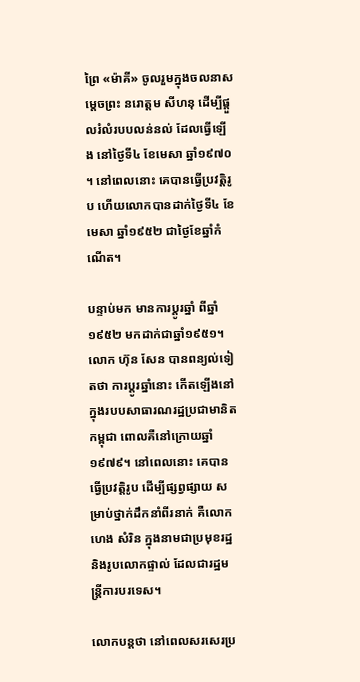ព្រៃ «ម៉ាគី» ចូលរួមក្នុងចលនាសម្តេចព្រះ នរោត្តម សីហនុ ដើម្បីផ្តួលរំលំរបបលន់នល់ ដែលធ្វើឡើង នៅថ្ងៃទី៤ ខែមេសា ឆ្នាំ១៩៧០។ នៅពេលនោះ គេបានធ្វើប្រវត្តិរូប ហើយលោកបានដាក់ថ្ងៃទី៤ ខែមេសា ឆ្នាំ១៩៥២ ជាថ្ងៃខែឆ្នាំកំណើត។

បន្ទាប់មក មានការប្ដូរឆ្នាំ ពីឆ្នាំ១៩៥២ មកដាក់ជាឆ្នាំ១៩៥១។ លោក ហ៊ុន សែន បានពន្យល់ទៀតថា ការប្ដូរឆ្នាំនោះ កើតឡើងនៅក្នុងរបបសាធារណរដ្ឋប្រជាមានិតកម្ពុជា ពោលគឺនៅក្រោយឆ្នាំ១៩៧៩។ នៅពេលនោះ គេបានធ្វើប្រវត្តិរូប ដើម្បីផ្សព្វផ្សាយ សម្រាប់ថ្នាក់ដឹកនាំពីរនាក់ គឺលោក ហេង សំរិន ក្នុងនាមជាប្រមុខរដ្ឋ និងរូបលោកផ្ទាល់ ដែលជារដ្ឋមន្ត្រីការបរទេស។

លោកបន្តថា នៅពេលសរសេរប្រ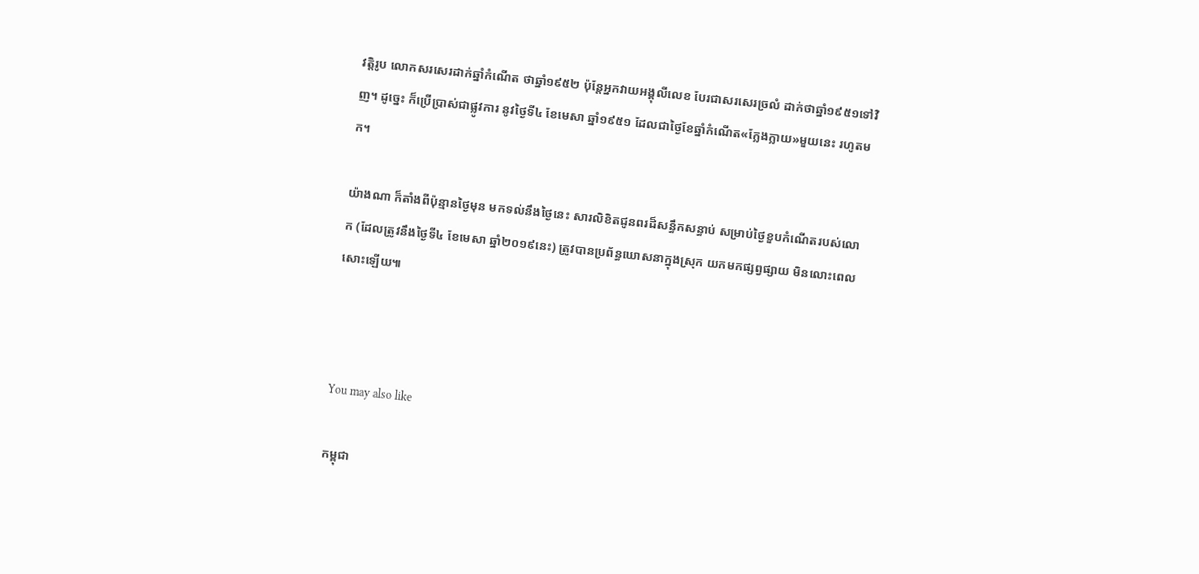វត្តិរូប លោកសរសេរដាក់ឆ្នាំកំណើត ថាឆ្នាំ១៩៥២ ប៉ុន្តែអ្នកវាយអង្គុលីលេខ បែរជាសរសេរច្រលំ ដាក់ថាឆ្នាំ១៩៥១ទៅវិញ។ ដូច្នេះ ក៏ប្រើប្រាស់ជាផ្លូវការ នូវថ្ងៃទី៤ ខែមេសា ឆ្នាំ១៩៥១ ដែលជាថ្ងៃខែឆ្នាំកំណើត«ក្លែងក្លាយ»មួយនេះ រហូតមក។

យ៉ាងណា ក៏តាំងពីប៉ុន្មានថ្ងៃមុន មកទល់នឹងថ្ងៃនេះ សារលិខិតជូនពរដ៏សន្ធឹកសន្ធាប់ សម្រាប់ថ្ងៃខួបកំណើតរបស់លោក (ដែលត្រូវនឹងថ្ងៃទី៤ ខែមេសា ឆ្នាំ២០១៩នេះ) ត្រូវបានប្រព័ន្ធឃោសនាក្នុងស្រុក យកមកផ្សព្វផ្សាយ មិនលោះពេលសោះឡើយ៕



You may also like

កម្ពុជា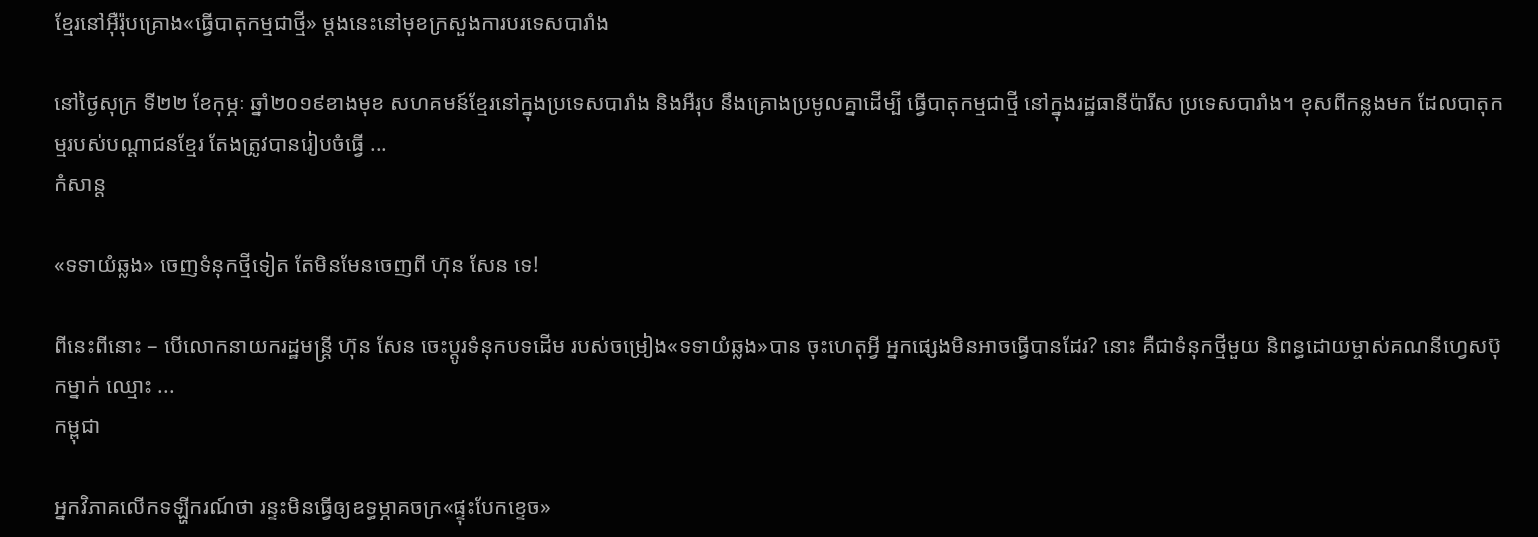ខ្មែរនៅអ៊ឺរ៉ុបគ្រោង«ធ្វើបាតុកម្មជាថ្មី» ម្ដងនេះនៅមុខក្រសួងការបរទេសបារាំង

នៅថ្ងៃសុក្រ ទី២២ ខែកុម្ភៈ ឆ្នាំ២០១៩ខាងមុខ សហគមន៍ខ្មែរនៅក្នុងប្រទេសបារាំង និងអឺរុប នឹងគ្រោងប្រមូលគ្នាដើម្បី ធ្វើបាតុកម្មជាថ្មី នៅក្នុងរដ្ឋធានីប៉ារីស ប្រទេសបារាំង។ ខុសពីកន្លងមក ដែលបាតុកម្មរបស់បណ្ដាជនខ្មែរ តែងត្រូវបានរៀបចំធ្វើ ...
កំសាន្ដ

«ទទាយំឆ្លង» ចេញទំនុកថ្មីទៀត តែមិនមែនចេញពី ហ៊ុន សែន ទេ!

ពីនេះពីនោះ – បើលោកនាយករដ្ឋមន្ត្រី ហ៊ុន សែន ចេះប្ដូរទំនុកបទដើម របស់ចម្រៀង«ទទាយំឆ្លង»បាន ចុះហេតុអ្វី អ្នកផ្សេងមិនអាចធ្វើបានដែរ? នោះ គឺជាទំនុកថ្មីមួយ និពន្ធដោយម្ចាស់គណនីហ្វេសប៊ុកម្នាក់ ឈ្មោះ ...
កម្ពុជា

អ្នកវិភាគលើកទឡ្ហីករណ៍ថា រន្ទះមិនធ្វើឲ្យឧទ្ធម្ភាគចក្រ«ផ្ទុះបែកខ្ទេច»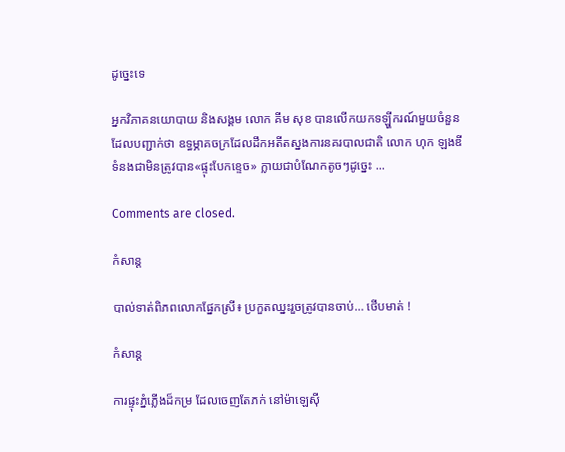ដូច្នេះទេ

អ្នកវិភាគនយោបាយ និងសង្គម លោក គីម សុខ បានលើកយកទឡ្ហីករណ៍មួយចំនួន ដែលបញ្ជាក់ថា ឧទ្ធម្ភាគចក្រដែលដឹកអតីតស្នងការនគរបាលជាតិ លោក ហុក ឡងឌី ទំនងជាមិនត្រូវបាន«ផ្ទុះបែកខ្ទេច» ក្លាយជាបំណែកតូចៗដូច្នេះ ...

Comments are closed.

កំសាន្ដ

បាល់ទាត់ពិភពលោកផ្នែកស្រី៖ ប្រកួតឈ្នះរួចត្រូវបានចាប់… ថើបមាត់ !

កំសាន្ដ

ការផ្ទុះភ្នំភ្លើងដ៏កម្រ ដែលចេញតែភក់ នៅម៉ាឡេស៊ី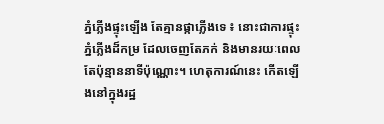ភ្នំភ្លើងផ្ទុះឡើង តែគ្មានផ្កាភ្លើងទេ ៖ នោះជាការផ្ទុះភ្នំភ្លើងដ៏កម្រ ដែលចេញតែភក់ និងមានរយៈពេលតែប៉ុន្មាននាទីប៉ុណ្ណោះ។ ហេតុការណ៍នេះ កើតឡើងនៅក្នុងរដ្ឋ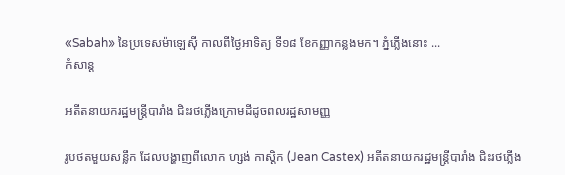«Sabah» នៃប្រទេសម៉ាឡេស៊ី កាលពីថ្ងៃអាទិត្យ ទី១៨ ខែកញ្ញាកន្លងមក។ ភ្នំភ្លើងនោះ ...
កំសាន្ដ

អតីតនាយករដ្ឋមន្ត្រីបារាំង ជិះរថភ្លើងក្រោមដីដូចពលរដ្ឋសាមញ្ញ

រូបថតមួយសន្លឹក ដែលបង្ហាញពីលោក ហ្សង់ កាស្ដិក (Jean Castex) អតីតនាយករដ្ឋមន្ត្រីបារាំង ជិះរថភ្លើង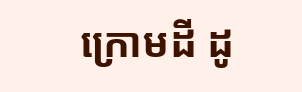ក្រោមដី ដូ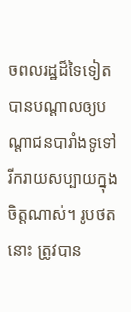ចពលរដ្ឋដ៏ទៃទៀត បានបណ្ដាលឲ្យបណ្ដាជនបារាំងទូទៅ រីករាយសប្បាយក្នុងចិត្តណាស់។ រូបថតនោះ ត្រូវបាន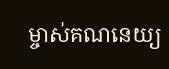ម្ចាស់គណនេយ្យ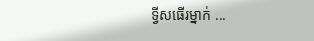ទ្វីសធើរម្នាក់ ...